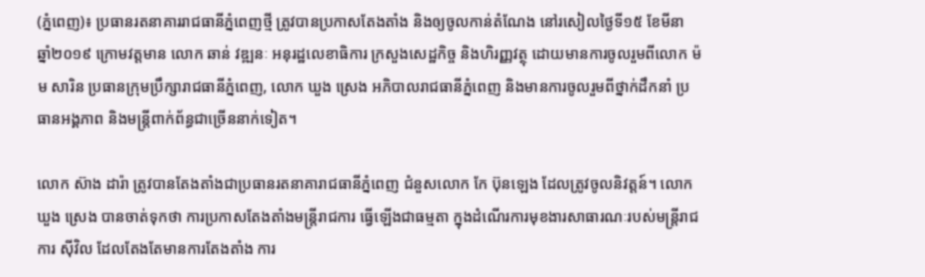(ភ្នំពេញ)៖ ប្រធានរតនាគាររាជធានីភ្នំពេញថ្មី ត្រូវបានប្រកាសតែងតាំង និងឲ្យចូលកាន់តំណែង នៅរសៀលថ្ងៃទី១៥ ខែមីនា ឆ្នាំ២០១៩ ក្រោមវត្តមាន លោក ឆាន់ វឌ្ឍនៈ អនុរដ្ឋលេខាធិការ ក្រសួងសេដ្ឋកិច្ច និងហិរញ្ញវត្ថុ ដោយមានការចូលរួមពីលោក ម៉ម សារិន ប្រធានក្រុមប្រឹក្សារាជធានីភ្នំពេញ, លោក ឃួង ស្រេង អភិបាលរាជធានីភ្នំពេញ និងមានការចូលរួមពីថ្នាក់ដឹកនាំ ប្រធានអង្គភាព និងមន្រ្តីពាក់ព័ន្ធជាច្រើននាក់ទៀត។

លោក ស៊ាង ដារ៉ា ត្រូវបានតែងតាំងជាប្រធានរតនាគារាជធានីភ្នំពេញ ជំនួសលោក កែ ប៊ុនឡេង ដែលត្រូវចូលនិវត្តន៍។ លោក ឃួង ស្រេង បានចាត់ទុកថា ការប្រកាសតែងតាំងមន្រ្តីរាជការ ធ្វើឡើងជាធម្មតា ក្នុងដំណើរការមុខងារសាធារណៈរបស់មន្រ្តីរាជការ ស៊ីវិល ដែលតែងតែមានការតែងតាំង ការ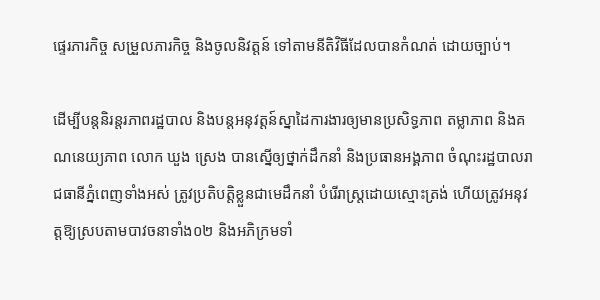ផ្ទេរភារកិច្ច សម្រួលភារកិច្ច និងចូលនិវត្តន៍ ទៅតាមនីតិវិធីដែលបានកំណត់ ដោយច្បាប់។

ដើម្បីបន្តនិរន្តរភាពរដ្ឋបាល និងបន្តអនុវត្តន៍ស្នាដៃការងារឲ្យមានប្រសិទ្ធភាព តម្លាភាព និងគណនេយ្យភាព លោក ឃួង ស្រេង បានស្នើឲ្យថ្នាក់ដឹកនាំ និងប្រធានអង្គភាព ចំណុះរដ្ឋបាលរាជធានីភ្នំពេញទាំងអស់ ត្រូវប្រតិបត្តិខ្លួនជាមេដឹកនាំ បំរើរាស្រ្តដោយស្មោះត្រង់ ហើយត្រូវអនុវត្តឱ្យស្របតាមបាវចនាទាំង០២ និងអភិក្រមទាំ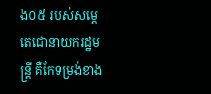ង០៥ របស់សម្តេតេជោនាយករដ្ឋមន្រ្តី គឺកែទម្រង់ខាង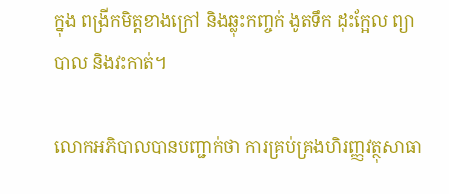ក្នុង ពង្រីកមិត្តខាងក្រៅ និងឆ្លុះកញ្ចក់ ងូតទឹក ដុះក្អែល ព្យាបាល និងវះកាត់។

លោកអភិបាលបានបញ្ជាក់ថា ការគ្រប់គ្រងហិរញ្ញវត្ថុសាធា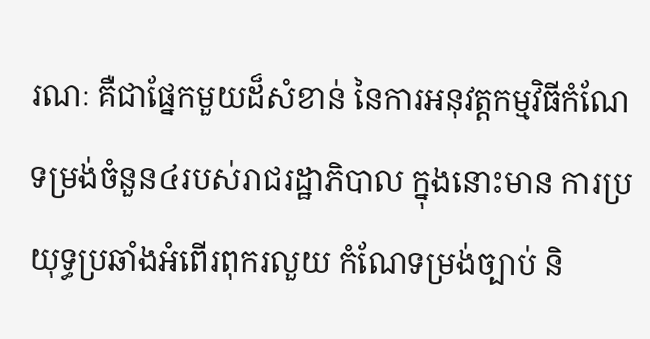រណៈ គឺជាផ្នែកមួយដ៏សំខាន់ នៃការអនុវត្តកម្មវិធីកំណែទម្រង់ចំនួន៤របស់រាជរដ្ឋាភិបាល ក្នុងនោះមាន ការប្រយុទ្ធប្រឆាំងអំពើរពុករលួយ កំណែទម្រង់ច្បាប់ និ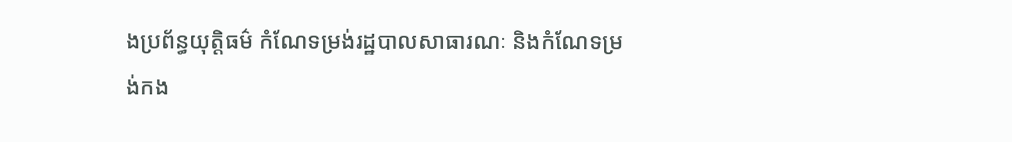ងប្រព័ន្ធយុត្តិធម៌ កំណែទម្រង់រដ្ឋបាលសាធារណៈ និងកំណែទម្រង់កង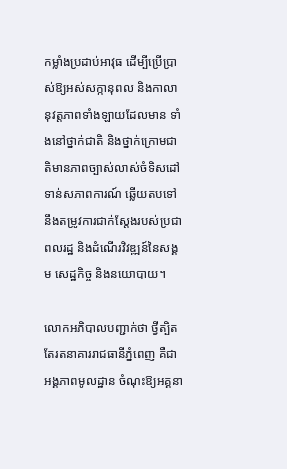កម្លាំងប្រដាប់អាវុធ ដើម្បីប្រើប្រាស់ឱ្យអស់សក្កានុពល និងកាលានុវត្តភាពទាំងឡាយដែលមាន ទាំងនៅថ្នាក់ជាតិ និងថ្នាក់ក្រោមជាតិមានភាពច្បាស់លាស់ចំទិសដៅទាន់សភាពការណ៍ ឆ្លើយតបទៅនឹងតម្រូវការជាក់ស្តែងរបស់ប្រជាពលរដ្ឋ និងដំណើរវិវឌ្ឍន៍នៃសង្គម សេដ្ឋកិច្ច និងនយោបាយ។

លោកអភិបាលបញ្ជាក់ថា ថ្វីត្បិតតែរតនាគាររាជធានីភ្នំពេញ គឺជាអង្គភាពមូលដ្ឋាន ចំណុះឱ្យអគ្គនា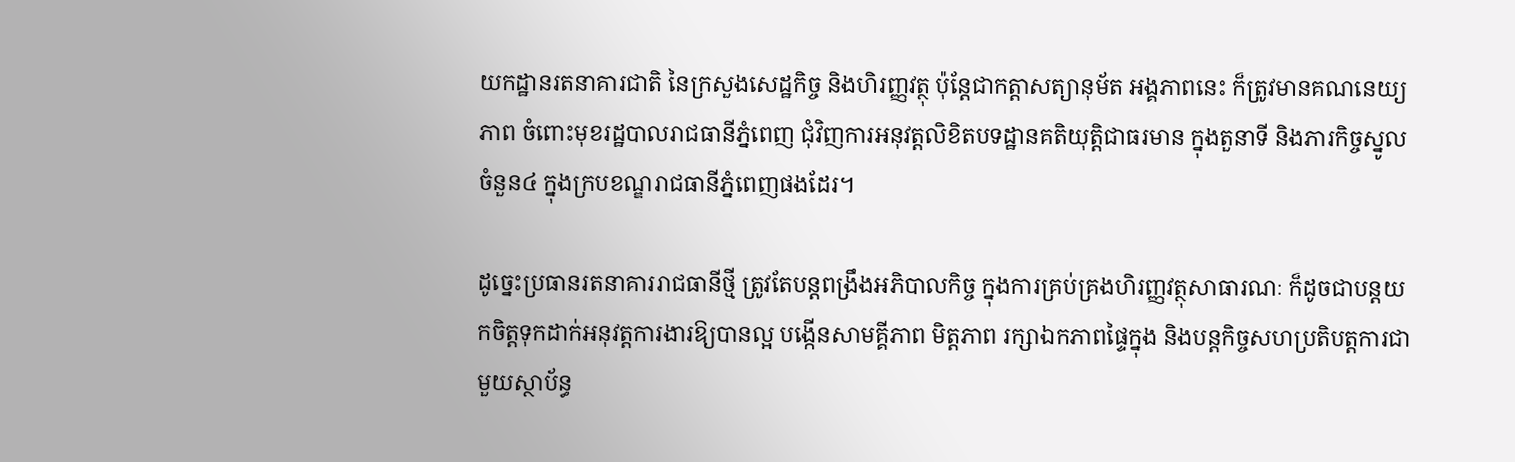យកដ្ឋានរតនាគារជាតិ នៃក្រសួងសេដ្ឋកិច្ច និងហិរញ្ញវត្ថុ ប៉ុន្តែជាកត្តាសត្យានុម័ត អង្គភាពនេះ ក៏ត្រូវមានគណនេយ្យភាព ចំពោះមុខរដ្ឋបាលរាជធានីភ្នំពេញ ជុំវិញការអនុវត្តលិខិតបទដ្ឋានគតិយុត្តិជាធរមាន ក្នុងតួនាទី និងភារកិច្ចស្នូល ចំនួន៤ ក្នុងក្របខណ្ឌរាជធានីភ្នំពេញផងដែរ។

ដូច្នេះប្រធានរតនាគាររាជធានីថ្មី ត្រូវតែបន្តពង្រឹងអភិបាលកិច្ច ក្នុងការគ្រប់គ្រងហិរញ្ញវត្ថុសាធារណៈ ក៏ដូចជាបន្តយកចិត្តទុកដាក់អនុវត្តការងារឱ្យបានល្អ បង្កើនសាមគ្គីភាព មិត្តភាព រក្សាឯកភាពផ្ទៃក្នុង និងបន្តកិច្ចសហប្រតិបត្តការជាមួយស្ថាប័ន្ធ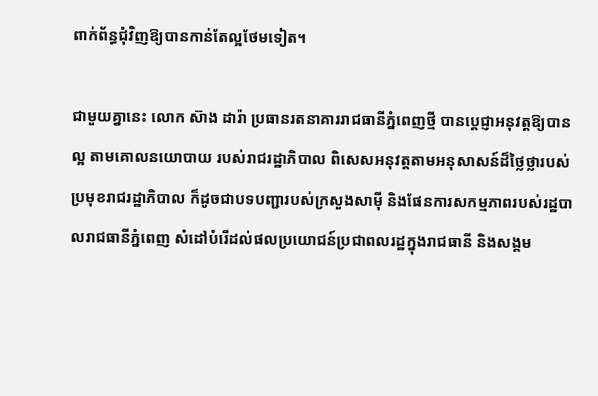ពាក់ព័ន្ធជុំវិញឱ្យបានកាន់តែល្អថែមទៀត។

ជាមួយគ្នានេះ លោក ស៊ាង ដារ៉ា ប្រធានរតនាគាររាជធានីភ្នំពេញថ្មី បានប្តេជ្ញាអនុវត្តឱ្យបានល្អ តាមគោលនយោបាយ របស់រាជរដ្ឋាភិបាល ពិសេសអនុវត្តតាមអនុសាសន៍ដ៏ថ្លៃថ្លារបស់ ប្រមុខរាជរដ្ឋាភិបាល ក៏ដូចជាបទបញ្ជារបស់ក្រសួងសាម៉ី និងផែនការសកម្មភាពរបស់រដ្ឋបាលរាជធានីភ្នំពេញ សំដៅបំរើដល់ផលប្រយោជន៍ប្រជាពលរដ្ឋក្នុងរាជធានី និងសង្គម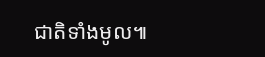ជាតិទាំងមូល៕